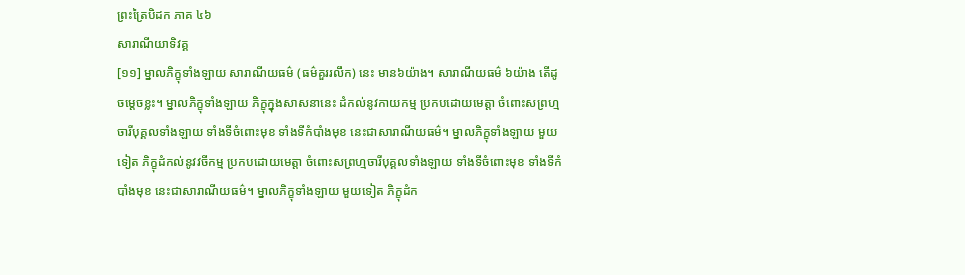ព្រះត្រៃបិដក ភាគ ៤៦
សារាណីយាទិវគ្គ
[១១] ម្នាលភិក្ខុទាំងឡាយ សារាណីយធម៌ (ធម៌គួររលឹក) នេះ មាន៦យ៉ាង។ សារាណីយធម៌ ៦យ៉ាង តើដូចម្តេចខ្លះ។ ម្នាលភិក្ខុទាំងឡាយ ភិក្ខុក្នុងសាសនានេះ ដំកល់នូវកាយកម្ម ប្រកបដោយមេត្តា ចំពោះសព្រហ្មចារីបុគ្គលទាំងឡាយ ទាំងទីចំពោះមុខ ទាំងទីកំបាំងមុខ នេះជាសារាណីយធម៌។ ម្នាលភិក្ខុទាំងឡាយ មួយទៀត ភិក្ខុដំកល់នូវវចីកម្ម ប្រកបដោយមេត្តា ចំពោះសព្រហ្មចារីបុគ្គលទាំងឡាយ ទាំងទីចំពោះមុខ ទាំងទីកំបាំងមុខ នេះជាសារាណីយធម៌។ ម្នាលភិក្ខុទាំងឡាយ មួយទៀត ភិក្ខុដំក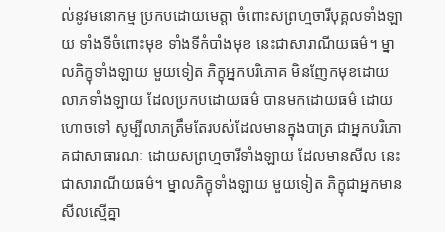ល់នូវមនោកម្ម ប្រកបដោយមេត្តា ចំពោះសព្រហ្មចារីបុគ្គលទាំងឡាយ ទាំងទីចំពោះមុខ ទាំងទីកំបាំងមុខ នេះជាសារាណីយធម៌។ ម្នាលភិក្ខុទាំងឡាយ មួយទៀត ភិក្ខុអ្នកបរិភោគ មិនញែកមុខដោយលាភទាំងឡាយ ដែលប្រកបដោយធម៌ បានមកដោយធម៌ ដោយហោចទៅ សូម្បីលាភត្រឹមតែរបស់ដែលមានក្នុងបាត្រ ជាអ្នកបរិភោគជាសាធារណៈ ដោយសព្រហ្មចារីទាំងឡាយ ដែលមានសីល នេះជាសារាណីយធម៌។ ម្នាលភិក្ខុទាំងឡាយ មួយទៀត ភិក្ខុជាអ្នកមានសីលស្មើគ្នា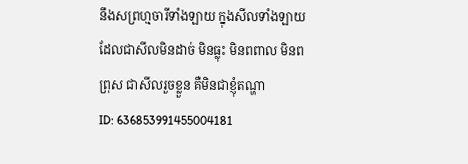នឹងសព្រហ្មចារីទាំងឡាយ ក្នុងសីលទាំងឡាយ ដែលជាសីលមិនដាច់ មិនធ្លុះ មិនពពាល មិនពព្រុស ជាសីលរួចខ្លួន គឺមិនជាខ្ញុំតណ្ហា
ID: 636853991455004181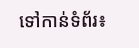ទៅកាន់ទំព័រ៖